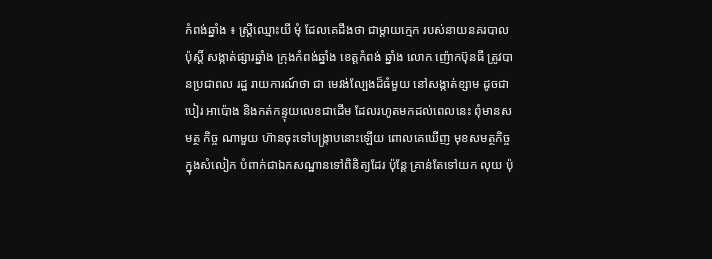កំពង់ឆ្នាំង ៖ ស្ដ្រីឈ្មោះយី មុំ ដែលគេដឹងថា ជាម្ដាយក្មេក របស់នាយនគរបាលប៉ុស្ដិ៍ សង្កាត់ផ្សារឆ្នាំង ក្រុងកំពង់ឆ្នាំង ខេត្ដកំពង់ ឆ្នាំង លោក ញ៉ោកប៊ុនធី ត្រូវបានប្រជាពល រដ្ឋ រាយការណ៍ថា ជា មេវង់ល្បែងដ៏ធំមួយ នៅសង្កាត់ខ្សាម ដូចជា បៀរ អាប៉ោង និងកត់កន្ទុយលេខជាដើម ដែលរហូតមកដល់ពេលនេះ ពុំមានសមត្ថ កិច្ច ណាមួយ ហ៊ានចុះទៅបង្ក្រាបនោះឡើយ ពោលគេឃើញ មុខសមត្ថកិច្ចក្នុងសំលៀក បំពាក់ជាឯកសណ្ឋានទៅពិនិត្យដែរ ប៉ុន្ដែ គ្រាន់តែទៅយក លុយ ប៉ុ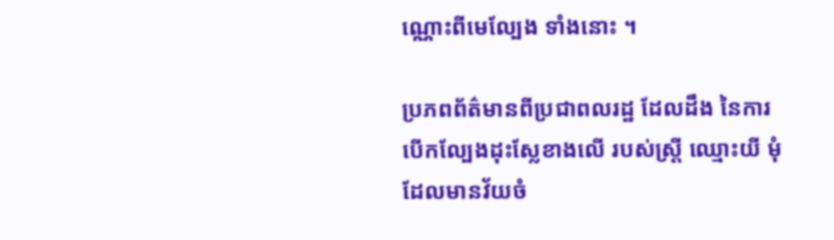ណ្ណោះពីមេល្បែង ទាំងនោះ ។

ប្រភពព័ត៌មានពីប្រជាពលរដ្ឋ ដែលដឹង នៃការបើកល្បែងដុះស្លែខាងលើ របស់ស្ដ្រី ឈ្មោះយី មុំ ដែលមានវ័យចំ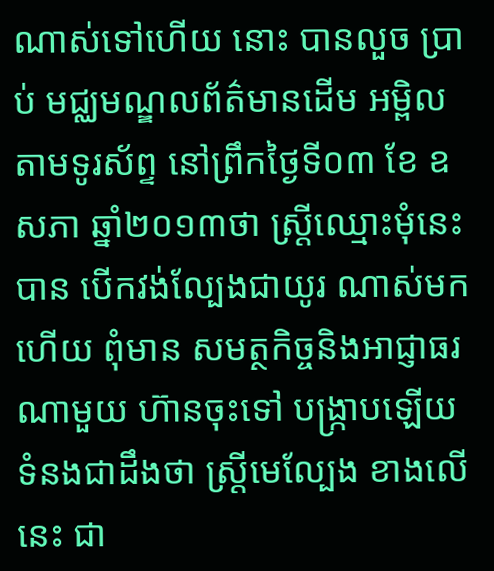ណាស់ទៅហើយ នោះ បានលួច ប្រាប់ មជ្ឈមណ្ឌលព័ត៌មានដើម អម្ពិលតាមទូរស័ព្ទ នៅព្រឹកថ្ងៃទី០៣ ខែ ឧសភា ឆ្នាំ២០១៣ថា ស្ដ្រីឈ្មោះមុំនេះ បាន បើកវង់ល្បែងជាយូរ ណាស់មកហើយ ពុំមាន សមត្ថកិច្ចនិងអាជ្ញាធរណាមួយ ហ៊ានចុះទៅ បង្ក្រាបឡើយ ទំនងជាដឹងថា ស្ដ្រីមេល្បែង ខាងលើនេះ ជា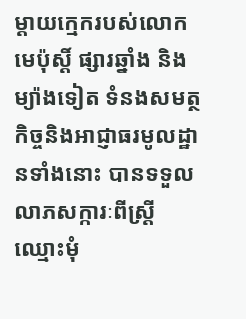ម្ដាយក្មេករបស់លោកមេប៉ុស្ដិ៍ ផ្សារឆ្នាំង និងម្យ៉ាងទៀត ទំនងសមត្ថកិច្ចនិងអាជ្ញាធរមូលដ្ឋានទាំងនោះ បានទទួលលាភសក្ការៈពីស្ដ្រីឈ្មោះមុំ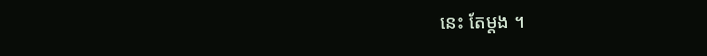នេះ តែម្ដង ។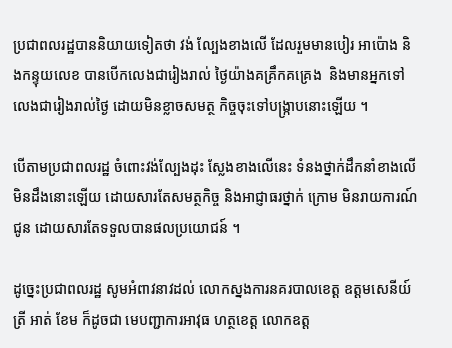ប្រជាពលរដ្ឋបាននិយាយទៀតថា វង់ ល្បែងខាងលើ ដែលរួមមានបៀរ អាប៉ោង និងកន្ទុយលេខ បានបើកលេងជារៀងរាល់ ថ្ងៃយ៉ាងគគ្រឹកគគ្រេង  និងមានអ្នកទៅ លេងជារៀងរាល់ថ្ងៃ ដោយមិនខ្លាចសមត្ថ កិច្ចចុះទៅបង្ក្រាបនោះឡើយ ។

បើតាមប្រជាពលរដ្ឋ ចំពោះវង់ល្បែងដុះ ស្លែងខាងលើនេះ ទំនងថ្នាក់ដឹកនាំខាងលើ មិនដឹងនោះឡើយ ដោយសារតែសមត្ថកិច្ច និងអាជ្ញាធរថ្នាក់ ក្រោម មិនរាយការណ៍ជូន ដោយសារតែទទួលបានផលប្រយោជន៍ ។

ដូច្នេះប្រជាពលរដ្ឋ សូមអំពាវនាវដល់ លោកស្នងការនគរបាលខេត្ដ ឧត្ដមសេនីយ៍ ត្រី អាត់ ខែម ក៏ដូចជា មេបញ្ជាការអាវុធ ហត្ថខេត្ដ លោកឧត្ដ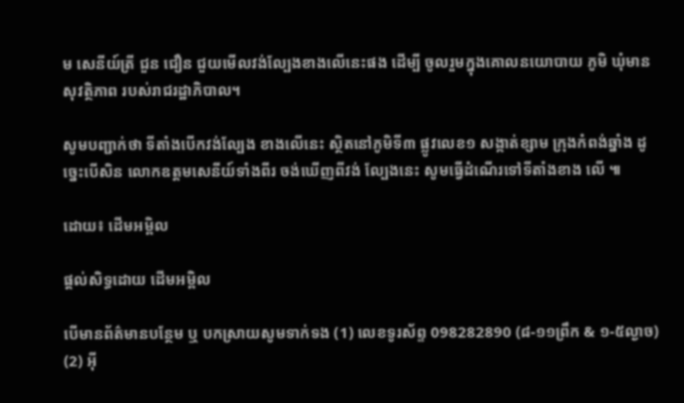ម សេនីយ៍ត្រី ជួន ជឿន ជួយមើលវង់ល្បែងខាងលើនេះផង ដើម្បី ចូលរួមក្នុងគោលនយោបាយ ភូមិ ឃុំមាន សុវត្ថិភាព របស់រាជរដ្ឋាភិបាល។

សូមបញ្ជាក់ថា ទីតាំងបើកវង់ល្បែង ខាងលើនេះ ស្ថិតនៅភូមិទី៣ ផ្លូវលេខ១ សង្កាត់ខ្សាម ក្រុងកំពង់ឆ្នាំង ដូច្នេះបើសិន លោកឧត្ដមសេនីយ៍ទាំងពីរ ចង់ឃើញពីវង់ ល្បែងនេះ សូមធ្វើដំណើរទៅទីតាំងខាង លើ ៕

ដោយ៖ ដើមអម្ពិល

ផ្តល់សិទ្ធដោយ ដើមអម្ពិល

បើមានព័ត៌មានបន្ថែម ឬ បកស្រាយសូមទាក់ទង (1) លេខទូរស័ព្ទ 098282890 (៨-១១ព្រឹក & ១-៥ល្ងាច) (2) អ៊ី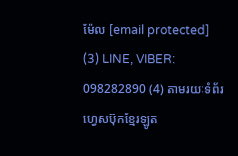ម៉ែល [email protected] (3) LINE, VIBER: 098282890 (4) តាមរយៈទំព័រហ្វេសប៊ុកខ្មែរឡូត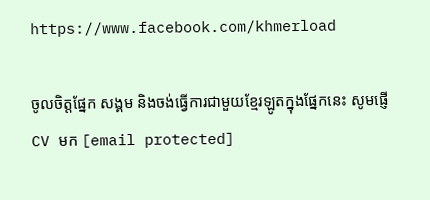https://www.facebook.com/khmerload

ចូលចិត្តផ្នែក សង្គម និងចង់ធ្វើការជាមួយខ្មែរឡូតក្នុងផ្នែកនេះ សូមផ្ញើ CV មក [email protected]